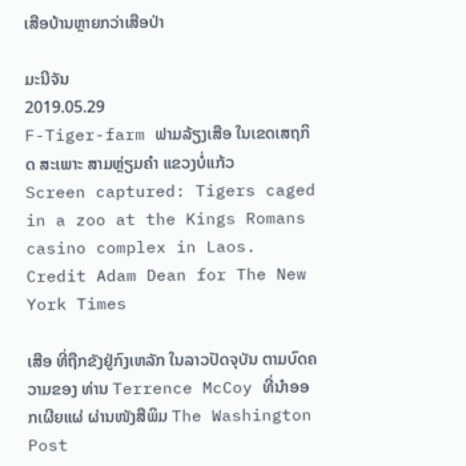ເສືອບ້ານຫຼາຍກວ່າເສືອປ່າ

ມະນີຈັນ
2019.05.29
F-Tiger-farm ຟາມລ້ຽງເສືອ ໃນເຂດເສຖກິດ ສະເພາະ ສາມຫຼ່ຽມຄໍາ ແຂວງບໍ່ແກ້ວ
Screen captured: Tigers caged in a zoo at the Kings Romans casino complex in Laos. Credit Adam Dean for The New York Times

ເສືອ ທີ່ຖືກຂັງຢູ່ກົງເຫລັກ ໃນລາວປັດຈຸບັນ ຕາມບົດຄວາມຂອງ ທ່ານ Terrence McCoy ທີ່ນໍາອອກເຜີຍແຜ່ ຜ່ານໜັງສືພິມ The Washington Post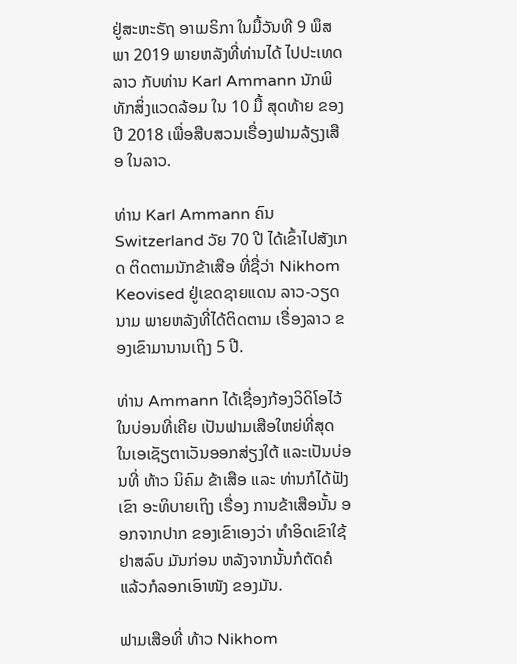ຢູ່ສະຫະຣັຖ ອາເມຣິກາ ໃນມື້ວັນທີ 9 ພຶສພາ 2019 ພາຍຫລັງທີ່ທ່ານໄດ້ ໄປປະເທດລາວ ກັບທ່ານ Karl Ammann ນັກພິທັກສິ່ງແວດລ້ອມ ໃນ 10 ມື້ ສຸດທ້າຍ ຂອງປີ 2018 ເພື່ອສືບສວນເຣື່ອງຟາມລ້ຽງເສືອ ໃນລາວ.

ທ່ານ Karl Ammann ຄົນ Switzerland ວັຍ 70 ປີ ໄດ້ເຂົ້າໄປສັງເກດ ຕິດຕາມນັກຂ້າເສືອ ທີ່ຊື່ວ່າ Nikhom Keovised ຢູ່ເຂດຊາຍແດນ ລາວ-ວຽດນາມ ພາຍຫລັງທີ່ໄດ້ຕິດຕາມ ເຣື່ອງລາວ ຂອງເຂົາມານານເຖິງ 5 ປີ.

ທ່ານ Ammann ໄດ້ເຊື່ອງກ້ອງວິດິໂອໄວ້ໃນບ່ອນທີ່ເຄີຍ ເປັນຟາມເສືອໃຫຍ່ທີ່ສຸດ ໃນເອເຊັຽຕາເວັນອອກສ່ຽງໃຕ້ ແລະເປັນບ່ອນທີ່ ທ້າວ ນິຄົມ ຂ້າເສືອ ແລະ ທ່ານກໍໄດ້ຟັງເຂົາ ອະທິບາຍເຖິງ ເຣື່ອງ ການຂ້າເສືອນັ້ນ ອອກຈາກປາກ ຂອງເຂົາເອງວ່າ ທໍາອິດເຂົາໃຊ້ຢາສລົບ ມັນກ່ອນ ຫລັງຈາກນັ້ນກໍຕັດຄໍ ແລ້ວກໍລອກເອົາໜັງ ຂອງມັນ.

ຟາມເສືອທີ່ ທ້າວ Nikhom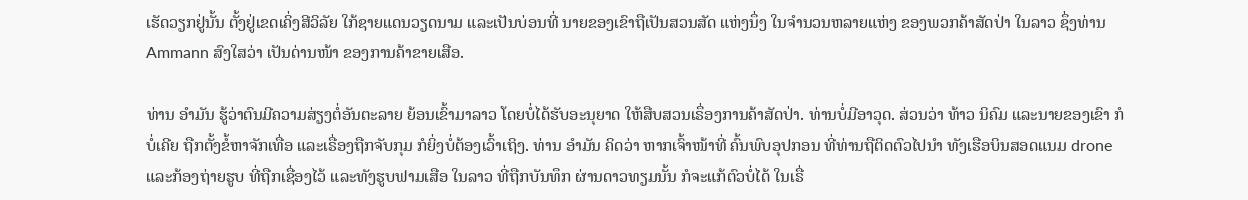ເຮັດວຽກຢູ່ນັ້ນ ຕັ້ງຢູ່ເຂດເຄິ່ງສີວິລັຍ ໃກ້ຊາຍແດນວຽດນາມ ແລະເປັນບ່ອນທີ່ ນາຍຂອງເຂົາຖືເປັນສວນສັດ ແຫ່ງນຶ່ງ ໃນຈໍານວນຫລາຍແຫ່ງ ຂອງພວກຄ້າສັດປ່າ ໃນລາວ ຊຶ່ງທ່ານ Ammann ສົງໃສວ່າ ເປັນດ່ານໜ້າ ຂອງການຄ້າຂາຍເສືອ.

ທ່ານ ອໍາມັນ ຮູ້ວ່າຕົນມີຄວາມສ່ຽງຕໍ່ອັນຕະລາຍ ຍ້ອນເຂົ້າມາລາວ ໂດຍບໍ່ໄດ້ຮັບອະນຸຍາດ ໃຫ້ສືບສວນເຣຶ່ອງການຄ້າສັດປ່າ. ທ່ານບໍ່ມີອາວຸດ. ສ່ວນວ່າ ທ້າວ ນິຄົມ ແລະນາຍຂອງເຂົາ ກໍບໍ່ເຄີຍ ຖືກຕັ້ງຂໍ້ຫາຈັກເທື່ອ ແລະເຣື່ອງຖືກຈັບກຸມ ກໍຍິ່ງບໍ່ຕ້ອງເວົ້າເຖິງ. ທ່ານ ອໍາມັນ ຄິດວ່າ ຫາກເຈົ້າໜ້າທີ່ ຄົ້ນພົບອຸປກອນ ທີ່ທ່ານຖືຕິດຕົວໄປນໍາ ທັງເຮືອບິນສອດແນມ drone ແລະກ້ອງຖ່າຍຮູບ ທີ່ຖືກເຊື່ອງໄວ້ ແລະທັງຮູບຟາມເສືອ ໃນລາວ ທີ່ຖືກບັນທຶກ ຜ່ານດາວທຽມນັ້ນ ກໍຈະແກ້ຕົວບໍ່ໄດ້ ໃນເຣື່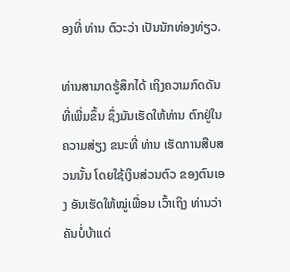ອງທີ່ ທ່ານ ຕົວະວ່າ ເປັນນັກທ່ອງທ່ຽວ.

ທ່ານສາມາດຮູ້ສຶກໄດ້ ເຖິງຄວາມກົດດັນ ທີ່ເພີ່ມຂຶ້ນ ຊຶ່ງມັນເຮັດໃຫ້ທ່ານ ຕົກຢູ່ໃນຄວາມສ່ຽງ ຂນະທີ່ ທ່ານ ເຮັດການສືບສວນນັ້ນ ໂດຍໃຊ້ເງິນສ່ວນຕົວ ຂອງຕົນເອງ ອັນເຮັດໃຫ້ໝູ່ເພື່ອນ ເວົ້າເຖິງ ທ່ານວ່າ ຄັນບໍ່ບ້າແດ່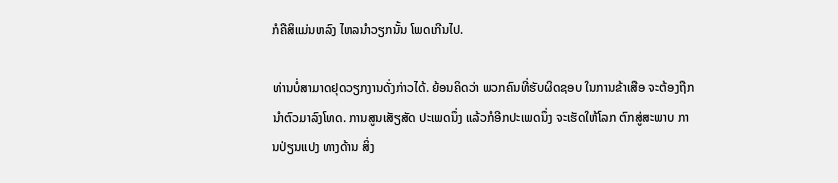ກໍຄືສິແມ່ນຫລົງ ໄຫລນໍາວຽກນັ້ນ ໂພດເກີນໄປ.

ທ່ານບໍ່ສາມາດຢຸດວຽກງານດັ່ງກ່າວໄດ້. ຍ້ອນຄິດວ່າ ພວກຄົນທີ່ຮັບຜິດຊອບ ໃນການຂ້າເສືອ ຈະຕ້ອງຖືກນໍາຕົວມາລົງໂທດ. ການສູນເສັຽສັດ ປະເພດນຶ່ງ ແລ້ວກໍອີກປະເພດນຶ່ງ ຈະເຮັດໃຫ້ໂລກ ຕົກສູ່ສະພາບ ການປ່ຽນແປງ ທາງດ້ານ ສິ່ງ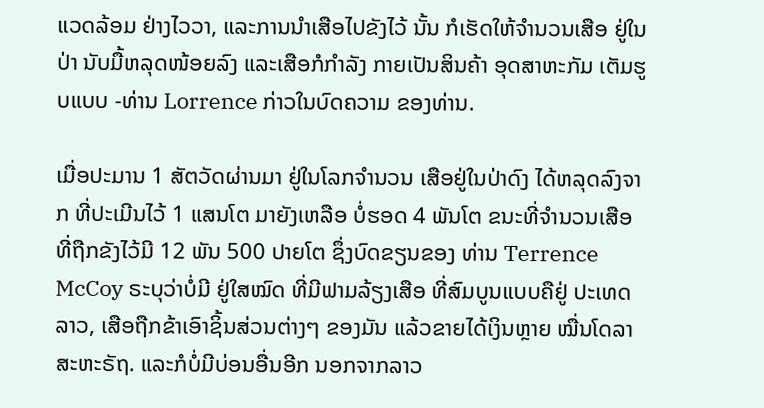ແວດລ້ອມ ຢ່າງໄວວາ, ແລະການນຳເສືອໄປຂັງໄວ້ ນັ້ນ ກໍເຮັດໃຫ້ຈໍານວນເສືອ ຢູ່ໃນປ່າ ນັບມື້ຫລຸດໜ້ອຍລົງ ແລະເສືອກໍກໍາລັງ ກາຍເປັນສິນຄ້າ ອຸດສາຫະກັມ ເຕັມຮູບແບບ -ທ່ານ Lorrence ກ່າວໃນບົດຄວາມ ຂອງທ່ານ.

ເມື່ອປະມານ 1 ສັຕວັດຜ່ານມາ ຢູ່ໃນໂລກຈຳນວນ ເສືອຢູ່ໃນປ່າດົງ ໄດ້ຫລຸດລົງຈາກ ທີ່ປະເມີນໄວ້ 1 ແສນໂຕ ມາຍັງເຫລືອ ບໍ່ຮອດ 4 ພັນໂຕ ຂນະທີ່ຈໍານວນເສືອ ທີ່ຖືກຂັງໄວ້ມີ 12 ພັນ 500 ປາຍໂຕ ຊຶ່ງບົດຂຽນຂອງ ທ່ານ Terrence McCoy ຣະບຸວ່າບໍ່ມີ ຢູ່ໃສໝົດ ທີ່ມີຟາມລ້ຽງເສືອ ທີ່ສົມບູນແບບຄືຢູ່ ປະເທດລາວ, ເສືອຖືກຂ້າເອົາຊິ້ນສ່ວນຕ່າງໆ ຂອງມັນ ແລ້ວຂາຍໄດ້ເງິນຫຼາຍ ໝື່ນໂດລາ ສະຫະຣັຖ. ແລະກໍບໍ່ມີບ່ອນອື່ນອີກ ນອກຈາກລາວ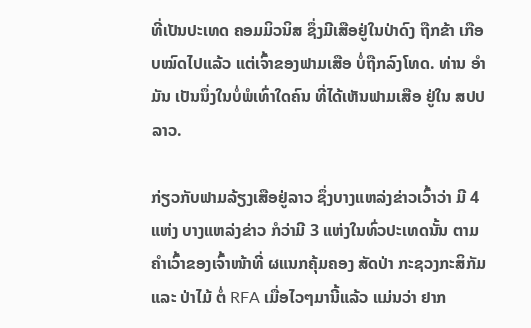ທີ່ເປັນປະເທດ ຄອມມິວນິສ ຊຶ່ງມີເສືອຢູ່ໃນປ່າດົງ ຖືກຂ້າ ເກືອບໝົດໄປແລ້ວ ແຕ່ເຈົ້າຂອງຟາມເສືອ ບໍ່ຖືກລົງໂທດ. ທ່ານ ອໍາມັນ ເປັນນຶ່ງໃນບໍ່ພໍເທົ່າໃດຄົນ ທີ່ໄດ້ເຫັນຟາມເສືອ ຢູ່ໃນ ສປປລາວ.

ກ່ຽວກັບຟາມລ້ຽງເສືອຢູ່ລາວ ຊຶ່ງບາງແຫລ່ງຂ່າວເວົ້າວ່າ ມີ 4 ແຫ່ງ ບາງແຫລ່ງຂ່າວ ກໍວ່າມີ 3 ແຫ່ງໃນທົ່ວປະເທດນັ້ນ ຕາມຄໍາເວົ້າຂອງເຈົ້າໜ້າທີ່ ຜແນກຄຸ້ມຄອງ ສັດປ່າ ກະຊວງກະສິກັມ ແລະ ປ່າໄມ້ ຕໍ່ RFA ເມື່ອໄວໆມານີ້ແລ້ວ ແມ່ນວ່າ ຢາກ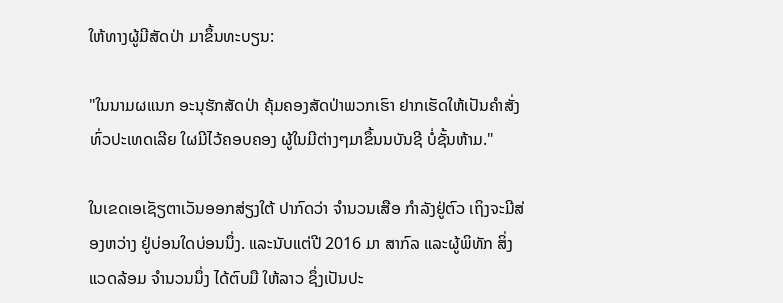ໃຫ້ທາງຜູ້ມີສັດປ່າ ມາຂຶ້ນທະບຽນ:

"ໃນນາມຜແນກ ອະນຸຮັກສັດປ່າ ຄຸ້ມຄອງສັດປ່າພວກເຮົາ ຢາກເຮັດໃຫ້ເປັນຄໍາສັ່ງ ທົ່ວປະເທດເລີຍ ໃຜມີໄວ້ຄອບຄອງ ຜູ້ໃນມີຕ່າງໆມາຂຶ້ນນບັນຊີ ບໍ່ຊັ້ນຫ້າມ."

ໃນເຂດເອເຊັຽຕາເວັນອອກສ່ຽງໃຕ້ ປາກົດວ່າ ຈຳນວນເສືອ ກໍາລັງຢູ່ຕົວ ເຖິງຈະມີສ່ອງຫວ່າງ ຢູ່ບ່ອນໃດບ່ອນນຶ່ງ. ແລະນັບແຕ່ປີ 2016 ມາ ສາກົລ ແລະຜູ້ພິທັກ ສິ່ງແວດລ້ອມ ຈໍານວນນຶ່ງ ໄດ້ຕົບມື ໃຫ້ລາວ ຊຶ່ງເປັນປະ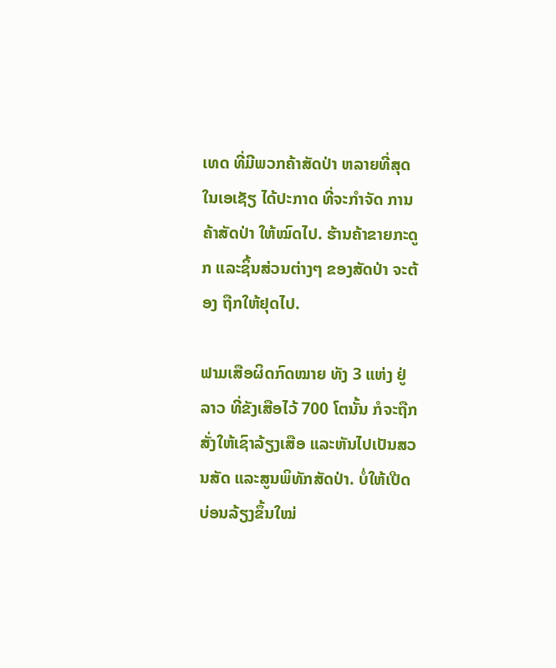ເທດ ທີ່ມີພວກຄ້າສັດປ່າ ຫລາຍທີ່ສຸດໃນເອເຊັຽ ໄດ້ປະກາດ ທີ່ຈະກໍາຈັດ ການຄ້າສັດປ່າ ໃຫ້ໝົດໄປ. ຮ້ານຄ້າຂາຍກະດູກ ແລະຊິ້ນສ່ວນຕ່າງໆ ຂອງສັດປ່າ ຈະຕ້ອງ ຖືກໃຫ້ຢຸດໄປ.

ຟາມເສືອຜິດກົດໝາຍ ທັງ 3 ແຫ່ງ ຢູ່ລາວ ທີ່ຂັງເສືອໄວ້ 700 ໂຕນັ້ນ ກໍຈະຖືກສັ່ງໃຫ້ເຊົາລ້ຽງເສືອ ແລະຫັນໄປເປັນສວນສັດ ແລະສູນພິທັກສັດປ່າ. ບໍ່ໃຫ້ເປີດບ່ອນລ້ຽງຂຶ້ນໃໝ່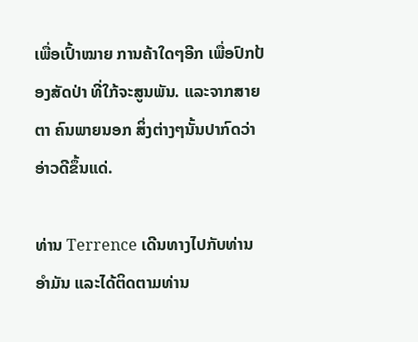ເພື່ອເປົ້າໝາຍ ການຄ້າໃດໆອີກ ເພື່ອປົກປ້ອງສັດປ່າ ທີ່ໃກ້ຈະສູນພັນ. ແລະຈາກສາຍຕາ ຄົນພາຍນອກ ສິ່ງຕ່າງໆນັ້ນປາກົດວ່າ ອ່າວດີຂຶ້ນແດ່.

ທ່ານ Terrence ເດີນທາງໄປກັບທ່ານ ອໍາມັນ ແລະໄດ້ຕິດຕາມທ່ານ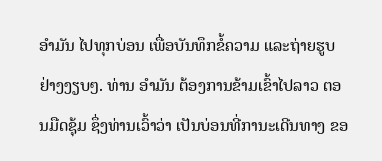ອໍາມັນ ໄປທຸກບ່ອນ ເພື່ອບັນທຶກຂໍ້ຄວາມ ແລະຖ່າຍຮູບຢ່າງງຽບໆ. ທ່ານ ອໍາມັນ ຕ້ອງການຂ້າມເຂົ້າໄປລາວ ຕອນມືດຊຸ້ມ ຊຶ່ງທ່ານເວົ້າວ່າ ເປັນບ່ອນທີ່ການະເດີນທາງ ຂອ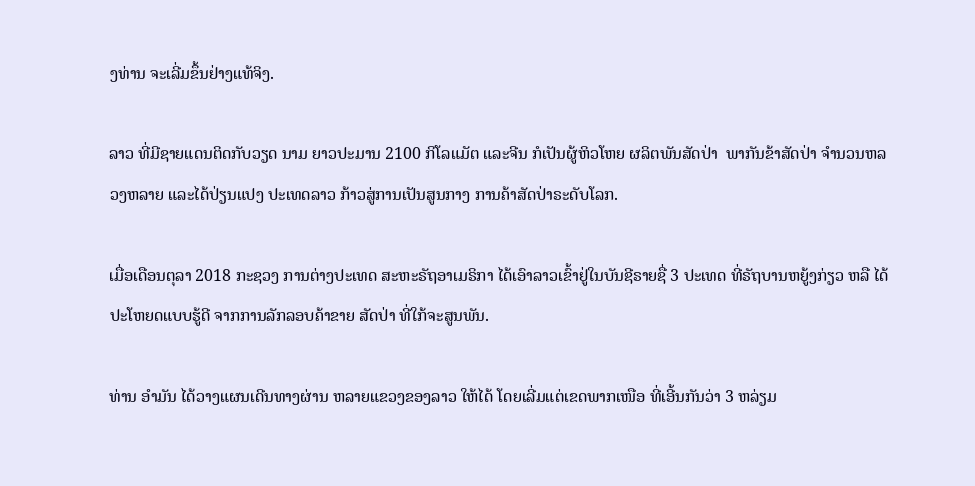ງທ່ານ ຈະເລີ່ມຂຶ້ນຢ່າງແທ້ຈິງ.

ລາວ ທີ່ມີຊາຍແດນຕິດກັບວຽດ ນາມ ຍາວປະມານ 2100 ກິໂລແມັຕ ແລະຈີນ ກໍເປັນຜູ້ຫິວໂຫຍ ຜລິຕພັນສັດປ່າ  ພາກັນຂ້າສັດປ່າ ຈໍານວນຫລວງຫລາຍ ແລະໄດ້ປ່ຽນແປງ ປະເທດລາວ ກ້າວສູ່ການເປັນສູນກາງ ການຄ້າສັດປ່າຣະດັບໂລກ.

ເມື່ອເດືອນຕຸລາ 2018 ກະຊວງ ການຕ່າງປະເທດ ສະຫະຣັຖອາເມຣິກາ ໄດ້ເອົາລາວເຂົ້າຢູ່ໃນບັນຊີຣາຍຊື່ 3 ປະເທດ ທີ່ຣັຖບານຫຍູ້ງກ່ຽວ ຫລື ໄດ້ປະໂຫຍດແບບຮູ້ດີ ຈາກການລັກລອບຄ້າຂາຍ ສັດປ່າ ທີ່ໃກ້ຈະສູນພັນ.

ທ່ານ ອໍາມັນ ໄດ້ວາງແຜນເດີນທາງຜ່ານ ຫລາຍແຂວງຂອງລາວ ໃຫ້ໄດ້ ໂດຍເລີ່ມແຕ່ເຂດພາກເໜືອ ທີ່ເອີ້ນກັນວ່າ 3 ຫລ່ຽມ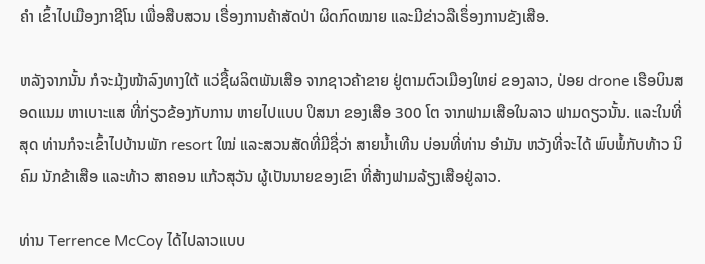ຄໍາ ເຂົ້າໄປເມືອງກາຊີໂນ ເພື່ອສືບສວນ ເຣື່ອງການຄ້າສັດປ່າ ຜິດກົດໝາຍ ແລະມີຂ່າວລືເຣຶ່ອງການຂັງເສືອ.

ຫລັງຈາກນັ້ນ ກໍຈະມຸ້ງໜ້າລົງທາງໃຕ້ ແວ່ຊື້ຜລິຕພັນເສືອ ຈາກຊາວຄ້າຂາຍ ຢູ່ຕາມຕົວເມືອງໃຫຍ່ ຂອງລາວ, ປ່ອຍ drone ເຮືອບິນສອດແນມ ຫາເບາະແສ ທີ່ກ່ຽວຂ້ອງກັບການ ຫາຍໄປແບບ ປິສນາ ຂອງເສືອ 300 ໂຕ ຈາກຟາມເສືອໃນລາວ ຟາມດຽວນັ້ນ. ແລະໃນທີ່ສຸດ ທ່ານກໍຈະເຂົ້າໄປບ້ານພັກ resort ໃໝ່ ແລະສວນສັດທີ່ມີຊື່ວ່າ ສາຍນໍ້າເທີນ ບ່ອນທີ່ທ່ານ ອໍາມັນ ຫວັງທີ່ຈະໄດ້ ພົບພໍ້ກັບທ້າວ ນິຄົມ ນັກຂ້າເສືອ ແລະທ້າວ ສາຄອນ ແກ້ວສຸວັນ ຜູ້ເປັນນາຍຂອງເຂົາ ທີ່ສ້າງຟາມລ້ຽງເສືອຢູ່ລາວ.

ທ່ານ Terrence McCoy ໄດ້ໄປລາວແບບ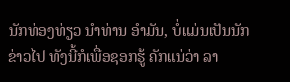ນັກທ່ອງທ່ຽວ ນໍາທ່ານ ອໍາມັນ, ບໍ່ແມ່ນເປັນນັກຂ່າວໄປ ທັງນີ້ກໍເພື່ອຊອກຮູ້ ຄັກແນ່ວ່າ ລາ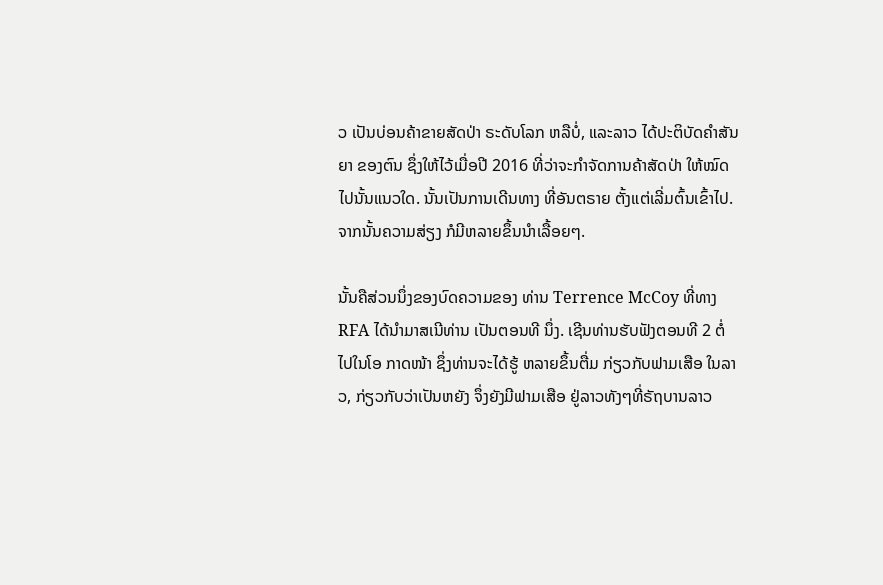ວ ເປັນບ່ອນຄ້າຂາຍສັດປ່າ ຣະດັບໂລກ ຫລືບໍ່, ແລະລາວ ໄດ້ປະຕິບັດຄໍາສັນຍາ ຂອງຕົນ ຊຶ່ງໃຫ້ໄວ້ເມື່ອປີ 2016 ທີ່ວ່າຈະກໍາຈັດການຄ້າສັດປ່າ ໃຫ້ໝົດໄປນັ້ນແນວໃດ. ນັ້ນເປັນການເດີນທາງ ທີ່ອັນຕຣາຍ ຕັ້ງແຕ່ເລີ່ມຕົ້ນເຂົ້າໄປ. ຈາກນັ້ນຄວາມສ່ຽງ ກໍມີຫລາຍຂຶ້ນນຳເລື້ອຍໆ.

ນັ້ນຄືສ່ວນນຶ່ງຂອງບົດຄວາມຂອງ ທ່ານ Terrence McCoy ທີ່ທາງ RFA ໄດ້ນໍາມາສເນີທ່ານ ເປັນຕອນທີ ນຶ່ງ. ເຊີນທ່ານຮັບຟັງຕອນທີ 2 ຕໍ່ໄປໃນໂອ ກາດໜ້າ ຊຶ່ງທ່ານຈະໄດ້ຮູ້ ຫລາຍຂຶ້ນຕື່ມ ກ່ຽວກັບຟາມເສືອ ໃນລາວ, ກ່ຽວກັບວ່າເປັນຫຍັງ ຈຶ່ງຍັງມີຟາມເສືອ ຢູ່ລາວທັງໆທີ່ຣັຖບານລາວ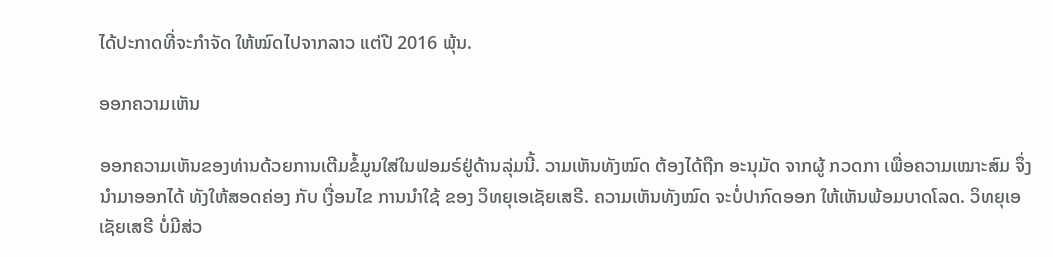ໄດ້ປະກາດທີ່ຈະກໍາຈັດ ໃຫ້ໝົດໄປຈາກລາວ ແຕ່ປີ 2016 ພຸ້ນ.

ອອກຄວາມເຫັນ

ອອກຄວາມເຫັນຂອງທ່ານດ້ວຍການເຕີມຂໍ້ມູນໃສ່ໃນຟອມຣ໌ຢູ່ດ້ານລຸ່ມນີ້. ວາມເຫັນທັງໝົດ ຕ້ອງໄດ້ຖືກ ອະນຸມັດ ຈາກຜູ້ ກວດກາ ເພື່ອຄວາມເໝາະສົມ ຈຶ່ງນໍາມາອອກໄດ້ ທັງໃຫ້ສອດຄ່ອງ ກັບ ເງື່ອນໄຂ ການນຳໃຊ້ ຂອງ ວິທຍຸເອເຊັຍເສຣີ. ຄວາມເຫັນທັງໝົດ ຈະບໍ່ປາກົດອອກ ໃຫ້ເຫັນພ້ອມບາດໂລດ. ວິທຍຸເອເຊັຍເສຣີ ບໍ່ມີສ່ວ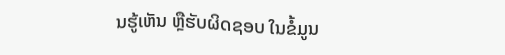ນຮູ້ເຫັນ ຫຼືຮັບຜິດຊອບ ໃນຂໍ້ມູນ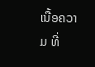ເນື້ອຄວາມ ທີ່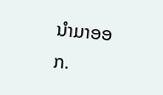ນໍາມາອອກ.